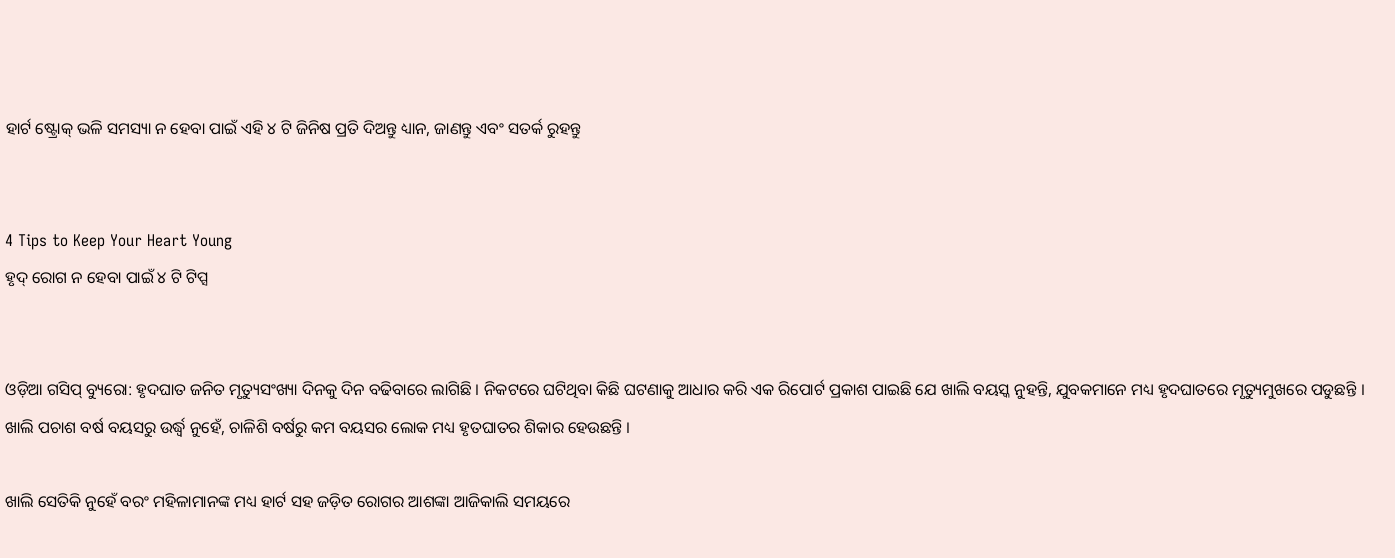ହାର୍ଟ ଷ୍ଟ୍ରୋକ୍ ଭଳି ସମସ୍ୟା ନ ହେବା ପାଇଁ ଏହି ୪ ଟି ଜିନିଷ ପ୍ରତି ଦିଅନ୍ତୁ ଧ୍ୟାନ, ଜାଣନ୍ତୁ ଏବଂ ସତର୍କ ରୁହନ୍ତୁ


4 Tips to Keep Your Heart Young
ହୃଦ୍ ରୋଗ ନ ହେବା ପାଇଁ ୪ ଟି ଟିପ୍ସ


ଓଡ଼ିଆ ଗସିପ୍ ବ୍ୟୁରୋ: ହୃଦଘାତ ଜନିତ ମୃତ୍ୟୁସଂଖ୍ୟା ଦିନକୁ ଦିନ ବଢିବାରେ ଲାଗିଛି । ନିକଟରେ ଘଟିଥିବା କିଛି ଘଟଣାକୁ ଆଧାର କରି ଏକ ରିପୋର୍ଟ ପ୍ରକାଶ ପାଇଛି ଯେ ଖାଲି ବୟସ୍କ ନୁହନ୍ତି, ଯୁବକମାନେ ମଧ୍ୟ ହୃଦଘାତରେ ମୃତ୍ୟୁମୁଖରେ ପଡୁଛନ୍ତି । ଖାଲି ପଚାଶ ବର୍ଷ ବୟସରୁ ଉର୍ଦ୍ଧ୍ୱ ନୁହେଁ, ଚାଳିଶି ବର୍ଷରୁ କମ ବୟସର ଲୋକ ମଧ୍ୟ ହୃତଘାତର ଶିକାର ହେଉଛନ୍ତି ।

ଖାଲି ସେତିକି ନୁହେଁ ବରଂ ମହିଳାମାନଙ୍କ ମଧ୍ୟ ହାର୍ଟ ସହ ଜଡ଼ିତ ରୋଗର ଆଶଙ୍କା ଆଜିକାଲି ସମୟରେ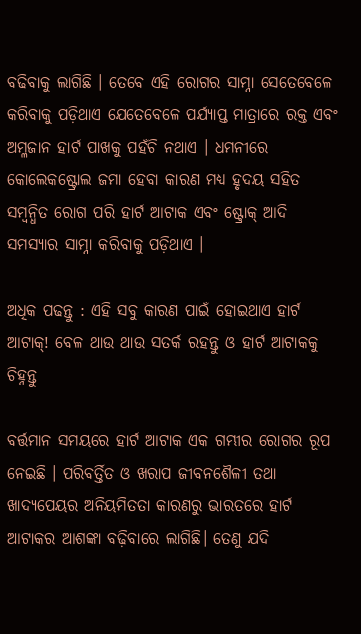ବଢିବାକୁ ଲାଗିଛି । ତେବେ ଏହି ରୋଗର ସାମ୍ନା ସେତେବେଳେ କରିବାକୁ ପଡ଼ିଥାଏ ଯେତେବେଳେ ପର୍ଯ୍ୟାପ୍ତ ମାତ୍ରାରେ ରକ୍ତ ଏବଂ ଅମ୍ଳଜାନ ହାର୍ଟ ପାଖକୁ ପହଁଚି ନଥାଏ । ଧମନୀରେ କୋଲେକଷ୍ଟ୍ରୋଲ ଜମା ହେବା କାରଣ ମଧ୍ୟ ହୃଦୟ ସହିତ ସମ୍ବନ୍ଧିତ ରୋଗ ପରି ହାର୍ଟ ଆଟାକ ଏବଂ ଷ୍ଟ୍ରୋକ୍ ଆଦି ସମସ୍ୟାର ସାମ୍ନା କରିବାକୁ ପଡ଼ିଥାଏ ।

ଅଧିକ ପଢନ୍ତୁ : ଏହି ସବୁ କାରଣ ପାଇଁ ହୋଇଥାଏ ହାର୍ଟ ଆଟାକ୍! ବେଳ ଥାଉ ଥାଉ ସତର୍କ ରହନ୍ତୁ ଓ ହାର୍ଟ ଆଟାକକୁ ଚିହ୍ନନ୍ତୁ

ବର୍ତ୍ତମାନ ସମୟରେ ହାର୍ଟ ଆଟାକ ଏକ ଗମ୍ଭୀର ରୋଗର ରୂପ ନେଇଛି । ପରିବର୍ତ୍ତିତ ଓ ଖରାପ ଜୀବନଶୈଳୀ ତଥା ଖାଦ୍ୟପେୟର ଅନିୟମିତତା କାରଣରୁ ଭାରତରେ ହାର୍ଟ ଆଟାକର ଆଶଙ୍କା ବଢ଼ିବାରେ ଲାଗିଛି। ତେଣୁ ଯଦି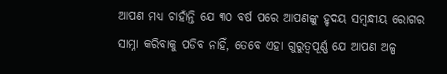ଆପଣ ମଧ୍ୟ ଚାହାଁନ୍ତି ଯେ ୩୦ ବର୍ଷ ପରେ ଆପଣଙ୍କୁ ହୃଦୟ ସମ୍ବନ୍ଧୀୟ ରୋଗର ସାମ୍ନା କରିବାକୁ ପଡିବ ନାହିଁ, ତେବେ ଏହା ଗୁରୁତ୍ୱପୂର୍ଣ୍ଣ ଯେ ଆପଣ ଅଳ୍ପ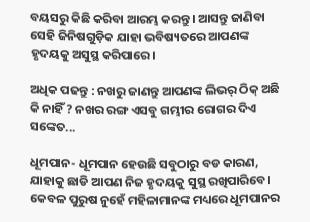ବୟସରୁ କିଛି କରିବା ଆରମ୍ଭ କରନ୍ତୁ । ଆସନ୍ତୁ ଜାଣିବା ସେହି ଜିନିଷଗୁଡ଼ିକ ଯାହା ଭବିଷ୍ୟତରେ ଆପଣଙ୍କ ହୃଦୟକୁ ଅସୁସ୍ଥ କରିପାରେ।

ଅଧିକ ପଢନ୍ତୁ : ନଖରୁ ଜାଣନ୍ତୁ ଆପଣଙ୍କ ଲିଭର୍ ଠିକ୍‌ ଅଛି କି ନାହିଁ ? ନଖର ରଙ୍ଗ ଏସବୁ ଗମ୍ଭୀର ରୋଗର ଦିଏ ସଙ୍କେତ...

ଧୂମପାନ- ଧୂମପାନ ହେଉଛି ସବୁଠାରୁ ବଡ କାରଣ, ଯାହାକୁ ଛାଡି ଆପଣ ନିଜ ହୃଦୟକୁ ସୁସ୍ଥ ରଖିପାରିବେ। କେବଳ ପୁରୁଷ ନୁହେଁ ମହିଳାମାନଙ୍କ ମଧ୍ୟରେ ଧୂମପାନର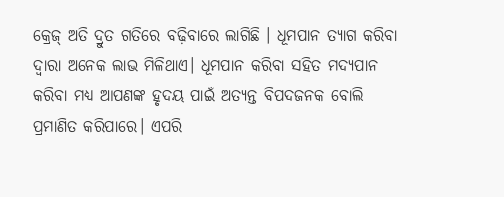କ୍ରେଜ୍ ଅତି ଦ୍ରୁତ ଗତିରେ ବଢ଼ିବାରେ ଲାଗିଛି । ଧୂମପାନ ତ୍ୟାଗ କରିବା ଦ୍ୱାରା ଅନେକ ଲାଭ ମିଳିଥାଏ। ଧୂମପାନ କରିବା ସହିତ ମଦ୍ୟପାନ କରିବା ମଧ୍ୟ ଆପଣଙ୍କ ହୃଦୟ ପାଇଁ ଅତ୍ୟନ୍ତ ବିପଦଜନକ ବୋଲି ପ୍ରମାଣିତ କରିପାରେ। ଏପରି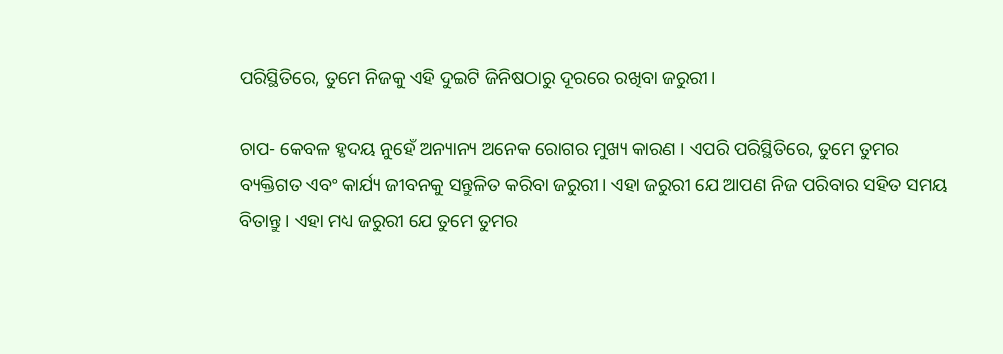ପରିସ୍ଥିତିରେ, ତୁମେ ନିଜକୁ ଏହି ଦୁଇଟି ଜିନିଷଠାରୁ ଦୂରରେ ରଖିବା ଜରୁରୀ।

ଚାପ- କେବଳ ହୃଦୟ ନୁହେଁ ଅନ୍ୟାନ୍ୟ ଅନେକ ରୋଗର ମୁଖ୍ୟ କାରଣ । ଏପରି ପରିସ୍ଥିତିରେ, ତୁମେ ତୁମର ବ୍ୟକ୍ତିଗତ ଏବଂ କାର୍ଯ୍ୟ ଜୀବନକୁ ସନ୍ତୁଳିତ କରିବା ଜରୁରୀ। ଏହା ଜରୁରୀ ଯେ ଆପଣ ନିଜ ପରିବାର ସହିତ ସମୟ ବିତାନ୍ତୁ । ଏହା ମଧ୍ୟ ଜରୁରୀ ଯେ ତୁମେ ତୁମର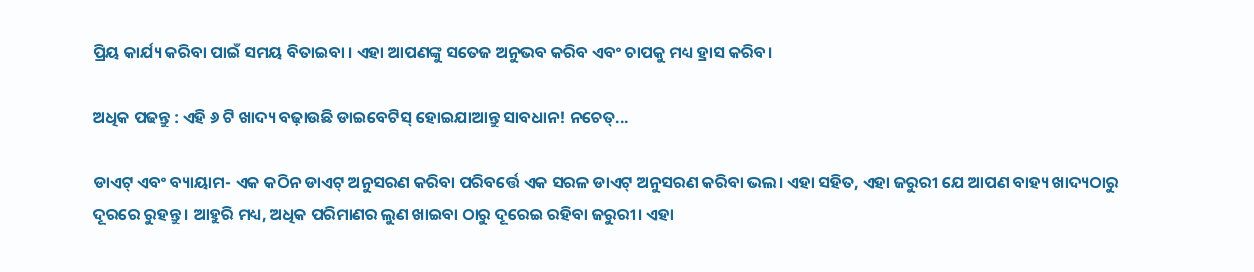ପ୍ରିୟ କାର୍ଯ୍ୟ କରିବା ପାଇଁ ସମୟ ବିତାଇବା । ଏହା ଆପଣଙ୍କୁ ସତେଜ ଅନୁଭବ କରିବ ଏବଂ ଚାପକୁ ମଧ୍ୟ ହ୍ରାସ କରିବ।

ଅଧିକ ପଢନ୍ତୁ : ଏହି ୬ ଟି ଖାଦ୍ୟ ବଢ଼ାଉଛି ଡାଇବେଟିସ୍ ହୋଇଯାଆନ୍ତୁ ସାବଧାନ! ନଚେତ୍...

ଡାଏଟ୍ ଏବଂ ବ୍ୟାୟାମ- ଏକ କଠିନ ଡାଏଟ୍ ଅନୁସରଣ କରିବା ପରିବର୍ତ୍ତେ ଏକ ସରଳ ଡାଏଟ୍ ଅନୁସରଣ କରିବା ଭଲ। ଏହା ସହିତ, ଏହା ଜରୁରୀ ଯେ ଆପଣ ବାହ୍ୟ ଖାଦ୍ୟଠାରୁ ଦୂରରେ ରୁହନ୍ତୁ । ଆହୁରି ମଧ୍ୟ, ଅଧିକ ପରିମାଣର ଲୁଣ ଖାଇବା ଠାରୁ ଦୂରେଇ ରହିବା ଜରୁରୀ। ଏହା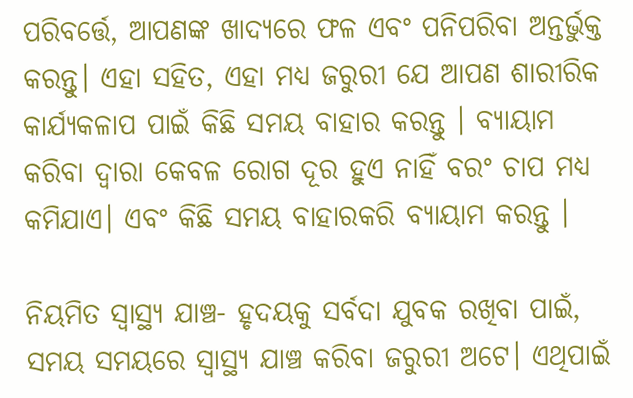ପରିବର୍ତ୍ତେ, ଆପଣଙ୍କ ଖାଦ୍ୟରେ ଫଳ ଏବଂ ପନିପରିବା ଅନ୍ତର୍ଭୁକ୍ତ କରନ୍ତୁ। ଏହା ସହିତ, ଏହା ମଧ୍ୟ ଜରୁରୀ ଯେ ଆପଣ ଶାରୀରିକ କାର୍ଯ୍ୟକଳାପ ପାଇଁ କିଛି ସମୟ ବାହାର କରନ୍ତୁ । ବ୍ୟାୟାମ କରିବା ଦ୍ୱାରା କେବଳ ରୋଗ ଦୂର ହୁଏ ନାହିଁ ବରଂ ଚାପ ମଧ୍ୟ କମିଯାଏ। ଏବଂ କିଛି ସମୟ ବାହାରକରି ବ୍ୟାୟାମ କରନ୍ତୁ ।

ନିୟମିତ ସ୍ୱାସ୍ଥ୍ୟ ଯାଞ୍ଚ- ହୃଦୟକୁ ସର୍ବଦା ଯୁବକ ରଖିବା ପାଇଁ, ସମୟ ସମୟରେ ସ୍ୱାସ୍ଥ୍ୟ ଯାଞ୍ଚ କରିବା ଜରୁରୀ ଅଟେ। ଏଥିପାଇଁ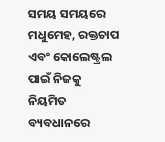ସମୟ ସମୟରେ ମଧୁମେହ, ରକ୍ତଚାପ ଏବଂ କୋଲେଷ୍ଟ୍ରଲ ପାଇଁ ନିଜକୁ ନିୟମିତ ବ୍ୟବଧାନରେ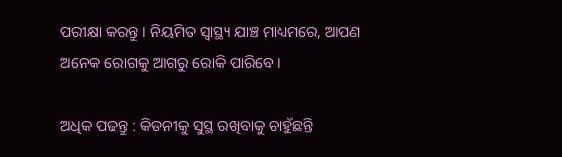ପରୀକ୍ଷା କରନ୍ତୁ । ନିୟମିତ ସ୍ୱାସ୍ଥ୍ୟ ଯାଞ୍ଚ ମାଧ୍ୟମରେ, ଆପଣ ଅନେକ ରୋଗକୁ ଆଗରୁ ରୋକି ପାରିବେ।

ଅଧିକ ପଢନ୍ତୁ : କିଡନୀକୁ ସୁସ୍ଥ ରଖିବାକୁ ଚାହୁଁଛନ୍ତି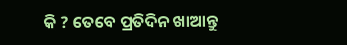କି ? ତେବେ ପ୍ରତିଦିନ ଖାଆନ୍ତୁ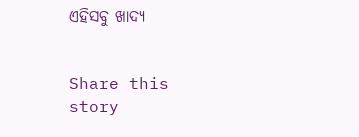ଏହିସବୁ ଖାଦ୍ୟ


Share this story